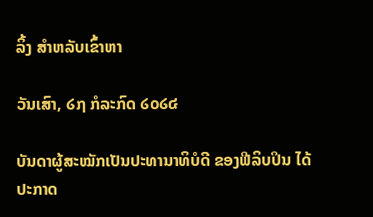ລິ້ງ ສຳຫລັບເຂົ້າຫາ

ວັນເສົາ, ໒໗ ກໍລະກົດ ໒໐໒໔

ບັນດາຜູ້ສະໝັກເປັນປະທານາທິບໍດີ ຂອງຟີລິບປິນ ໄດ້ປະກາດ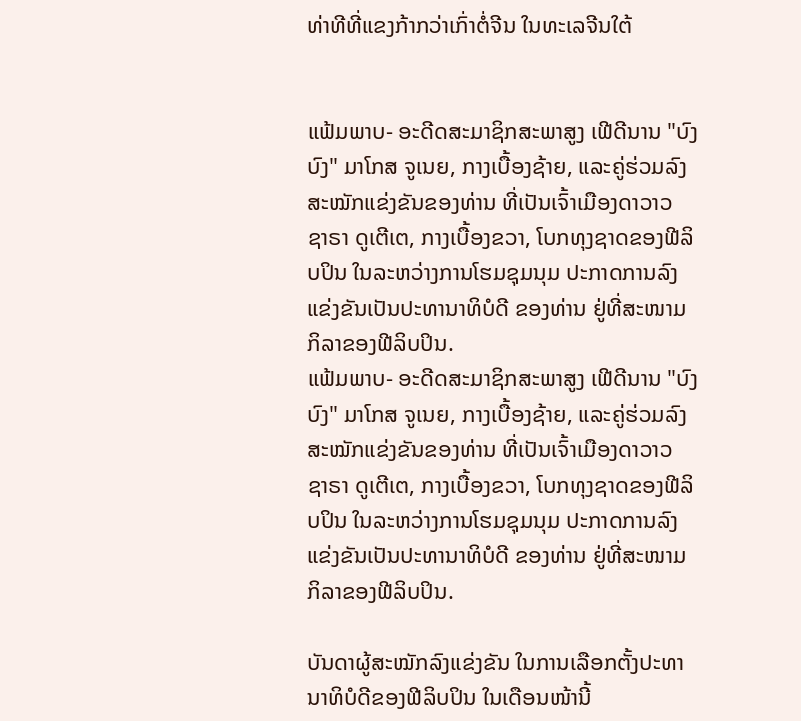ທ່າທີທີ່ແຂງກ້າກວ່າເກົ່າຕໍ່ຈີນ ໃນທະເລຈີນໃຕ້


ແຟ້ມພາບ- ອະດີດສະມາຊິກສະພາສູງ ເຟີດີນານ "ບົງບົງ" ມາໂກສ ຈູເນຍ, ກາງເບື້ອງຊ້າຍ, ແລະຄູ່ຮ່ວມລົງສະໝັກແຂ່ງຂັນຂອງທ່ານ ທີ່ເປັນເຈົ້າເມືອງດາວາວ ຊາຣາ ດູເຕີເຕ, ກາງເບື້ອງຂວາ, ໂບກທຸງຊາດຂອງຟີລິບປິນ ໃນລະຫວ່າງການໂຮມຊຸມນຸມ ປະກາດການລົງແຂ່ງຂັນເປັນປະທານາທິບໍດີ ຂອງທ່ານ ຢູ່ທີ່ສະໜາມກິລາຂອງຟີລິບປິນ.
ແຟ້ມພາບ- ອະດີດສະມາຊິກສະພາສູງ ເຟີດີນານ "ບົງບົງ" ມາໂກສ ຈູເນຍ, ກາງເບື້ອງຊ້າຍ, ແລະຄູ່ຮ່ວມລົງສະໝັກແຂ່ງຂັນຂອງທ່ານ ທີ່ເປັນເຈົ້າເມືອງດາວາວ ຊາຣາ ດູເຕີເຕ, ກາງເບື້ອງຂວາ, ໂບກທຸງຊາດຂອງຟີລິບປິນ ໃນລະຫວ່າງການໂຮມຊຸມນຸມ ປະກາດການລົງແຂ່ງຂັນເປັນປະທານາທິບໍດີ ຂອງທ່ານ ຢູ່ທີ່ສະໜາມກິລາຂອງຟີລິບປິນ.

ບັນດາຜູ້ສະໝັກລົງແຂ່ງຂັນ ໃນການເລືອກຕັ້ງປະທານາທິບໍດີຂອງຟີລິບປິນ ໃນເດືອນໜ້ານີ້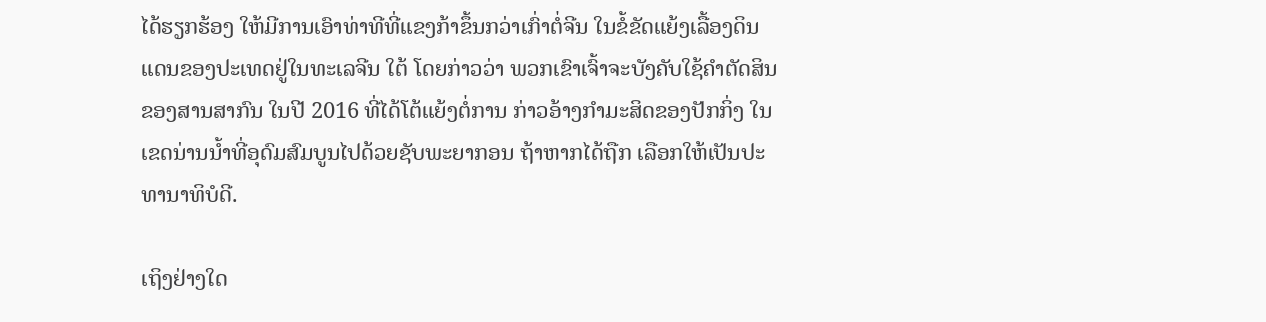ໄດ້ຮຽກຮ້ອງ ໃຫ້ມີການເອົາທ່າທີທີ່ແຂງກ້າຂຶ້ນກວ່າເກົ່າຕໍ່ຈີນ ໃນຂໍ້ຂັດແຍ້ງເລື້ອງດິນແດນຂອງປະເທດຢູ່ໃນທະເລຈີນ ໃຕ້ ໂດຍກ່າວວ່າ ພວກເຂົາເຈົ້າຈະບັງຄັບໃຊ້ຄຳຕັດສິນຂອງສານສາກົນ ໃນປີ 2016 ທີ່ໄດ້ໂຕ້ແຍ້ງຕໍ່ການ ກ່າວອ້າງກຳມະສິດຂອງປັກກິ່ງ ໃນເຂດນ່ານນ້ຳທີ່ອຸດົມສົມບູນໄປດ້ວຍຊັບພະຍາກອນ ຖ້າຫາກໄດ້ຖືກ ເລືອກໃຫ້ເປັນປະທານາທິບໍດີ.

ເຖິງຢ່າງໃດ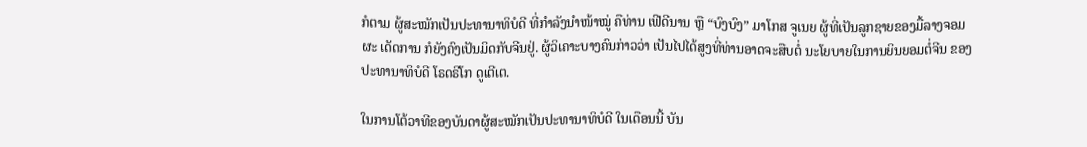ກໍຕາມ ຜູ້ສະໝັກເປັນປະທານາທິບໍດີ ທີ່ກຳລັງນຳໜ້າໝູ່ ຄືທ່ານ ເຟີດີນານ ຫຼື “ບົງບົງ” ມາໂກສ ຈູເນຍ ຜູ້ທີ່ເປັນລູກຊາຍຂອງມື້ລາງຈອມຜະ ເດັດການ ກໍຍັງຄົງເປັນມິດກັບຈີນຢູ່. ຜູ້ວິເຄາະບາງຄົນກ່າວວ່າ ເປັນໄປໄດ້ສູງທີ່ທ່ານອາດຈະສືບຕໍ່ ນະໂຍບາຍໃນການຍິນຍອມຕໍ່ຈີນ ຂອງປະທານາທິບໍດີ ໂຣດຣີໂກ ດູເຕີເຕ.

ໃນການໂຕ້ວາທີຂອງບັນດາຜູ້ສະໝັກເປັນປະທານາທິບໍດີ ໃນເດືອນນີ້ ບັນ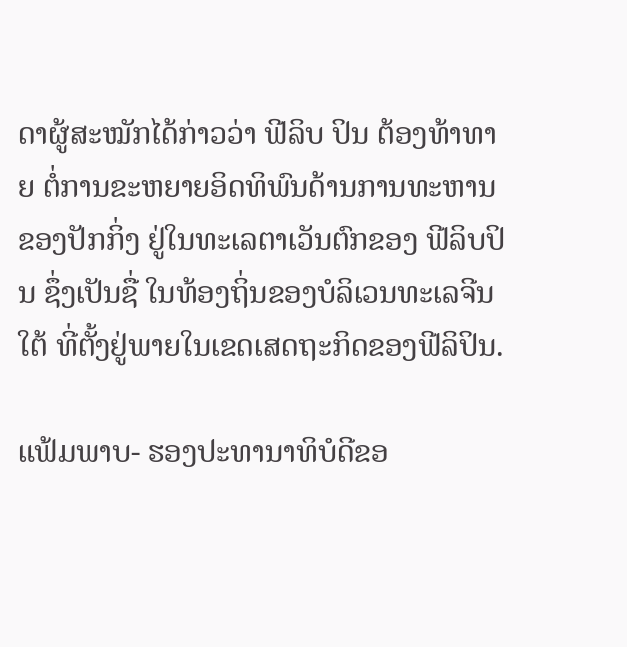ດາຜູ້ສະໝັກໄດ້ກ່າວວ່າ ຟີລິບ ປິນ ຕ້ອງທ້າທາຍ ຕໍ່ການຂະຫຍາຍອິດທິພົນດ້ານການທະຫານຂອງປັກກິ່ງ ຢູ່ໃນທະເລຕາເວັນຕົກຂອງ ຟີລິບປິນ ຊຶ່ງເປັນຊື່ ໃນທ້ອງຖິ່ນຂອງບໍລິເວນທະເລຈີນໃຕ້ ທີ່ຕັ້ງຢູ່ພາຍໃນເຂດເສດຖະກິດຂອງຟີລິປິນ.

ແຟ້ມພາບ- ຮອງປະທານາທິບໍດີຂອ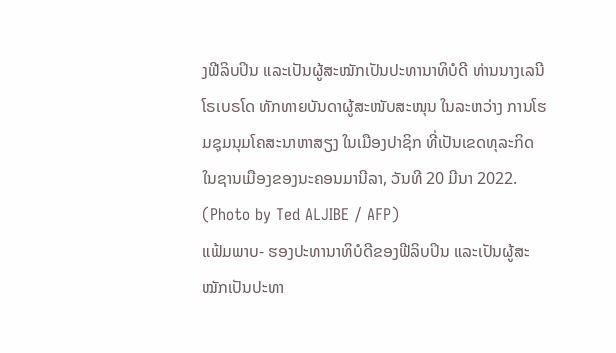ງຟີລິບປິນ ແລະເປັນຜູ້ສະໝັກເປັນປະທານາທິບໍດີ ທ່ານນາງເລນີ ໂຣເບຣໂດ ທັກທາຍບັນດາຜູ້ສະໜັບສະໜຸນ ໃນລະຫວ່າງ ການໂຮມຊຸມນຸມໂຄສະນາຫາສຽງ ໃນເມືອງປາຊິກ ທີ່ເປັນເຂດທຸລະກິດ ໃນຊານເມືອງຂອງນະຄອນມານີລາ, ວັນທີ 20 ມີນາ 2022. (Photo by Ted ALJIBE / AFP)
ແຟ້ມພາບ- ຮອງປະທານາທິບໍດີຂອງຟີລິບປິນ ແລະເປັນຜູ້ສະໝັກເປັນປະທາ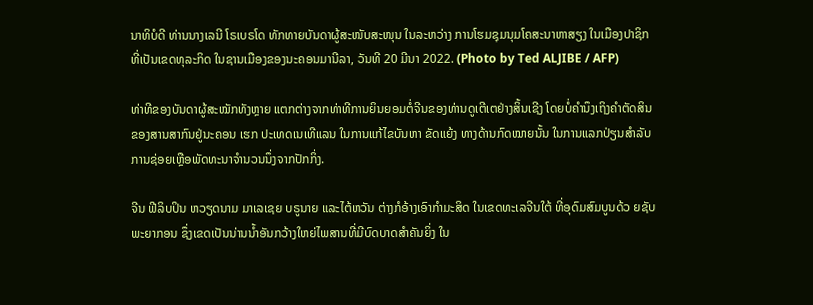ນາທິບໍດີ ທ່ານນາງເລນີ ໂຣເບຣໂດ ທັກທາຍບັນດາຜູ້ສະໜັບສະໜຸນ ໃນລະຫວ່າງ ການໂຮມຊຸມນຸມໂຄສະນາຫາສຽງ ໃນເມືອງປາຊິກ ທີ່ເປັນເຂດທຸລະກິດ ໃນຊານເມືອງຂອງນະຄອນມານີລາ, ວັນທີ 20 ມີນາ 2022. (Photo by Ted ALJIBE / AFP)

ທ່າທີຂອງບັນດາຜູ້ສະໝັກທັງຫຼາຍ ແຕກຕ່າງຈາກທ່າທີການຍິນຍອມຕໍ່ຈີນຂອງທ່ານດູເຕີເຕຢ່າງສິ້ນເຊີງ ໂດຍບໍ່ຄຳນຶງເຖິງຄຳຕັດສິນຂອງສານສາກົນຢູ່ນະຄອນ ເຮກ ປະເທດເນເທີແລນ ໃນການແກ້ໄຂບັນຫາ ຂັດແຍ້ງ ທາງດ້ານກົດໝາຍນັ້ນ ໃນການແລກປ່ຽນສຳລັບການຊ່ອຍເຫຼືອພັດທະນາຈຳນວນນຶ່ງຈາກປັກກິ່ງ.

ຈີນ ຟີລິບປິນ ຫວຽດນາມ ມາເລເຊຍ ບຣູນາຍ ແລະໄຕ້ຫວັນ ຕ່າງກໍອ້າງເອົາກຳມະສິດ ໃນເຂດທະເລຈີນໃຕ້ ທີ່ອຸດົມສົມບູນດ້ວ ຍຊັບພະຍາກອນ ຊຶ່ງເຂດເປັນນ່ານນ້ຳອັນກວ້າງໃຫຍ່ໄພສານທີ່ມີບົດບາດສຳຄັນຍິ່ງ ໃນ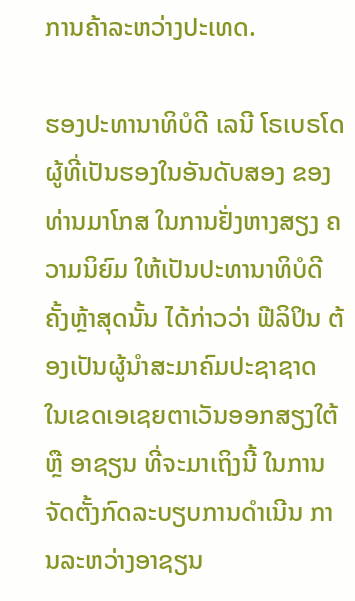ການຄ້າລະຫວ່າງປະເທດ.

ຮອງປະທານາທິບໍດີ ເລນີ ໂຣເບຣໂດ ຜູ້ທີ່ເປັນຮອງໃນອັນດັບສອງ ຂອງທ່ານມາໂກສ ໃນການຢັ່ງຫາງສຽງ ຄວາມນິຍົມ ໃຫ້ເປັນປະທານາທິບໍດີຄັ້ງຫຼ້າສຸດນັ້ນ ໄດ້ກ່າວວ່າ ຟີລິປິນ ຕ້ອງເປັນຜູ້ນຳສະມາຄົມປະຊາຊາດ ໃນເຂດເອເຊຍຕາເວັນອອກສຽງໃຕ້ ຫຼື ອາຊຽນ ທີ່ຈະມາເຖິງນີ້ ໃນການຈັດຕັ້ງກົດລະບຽບການດຳເນີນ ການລະຫວ່າງອາຊຽນ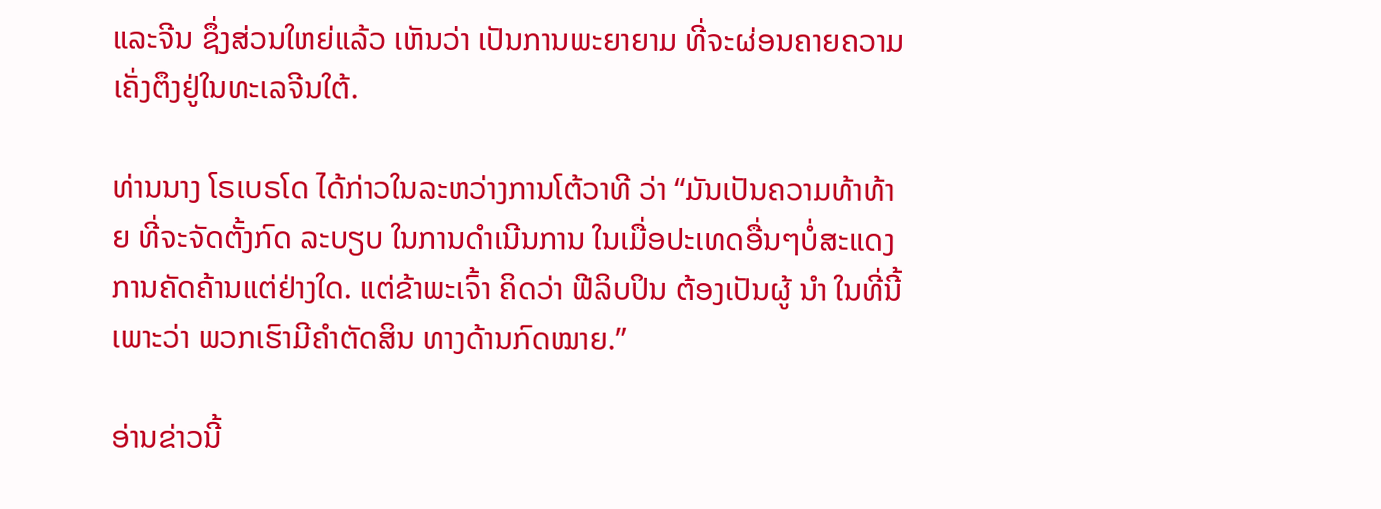ແລະຈີນ ຊຶ່ງສ່ວນໃຫຍ່ແລ້ວ ເຫັນວ່າ ເປັນການພະຍາຍາມ ທີ່ຈະຜ່ອນຄາຍຄວາມ ເຄັ່ງຕຶງຢູ່ໃນທະເລຈີນໃຕ້.

ທ່ານນາງ ໂຣເບຣໂດ ໄດ້ກ່າວໃນລະຫວ່າງການໂຕ້ວາທີ ວ່າ “ມັນເປັນຄວາມທ້າທ້າຍ ທີ່ຈະຈັດຕັ້ງກົດ ລະບຽບ ໃນການດຳເນີນການ ໃນເມື່ອປະເທດອື່ນໆບໍ່ສະແດງການຄັດຄ້ານແຕ່ຢ່າງໃດ. ແຕ່ຂ້າພະເຈົ້າ ຄິດວ່າ ຟີລິບປິນ ຕ້ອງເປັນຜູ້ ນຳ ໃນທີ່ນີ້ ເພາະວ່າ ພວກເຮົາມີຄຳຕັດສິນ ທາງດ້ານກົດໝາຍ.”

ອ່ານຂ່າວນີ້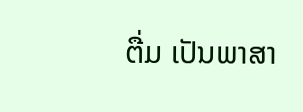ຕື່ມ ເປັນພາສາ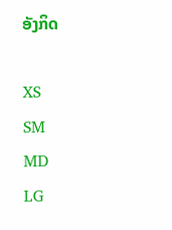ອັງກິດ

XS
SM
MD
LG